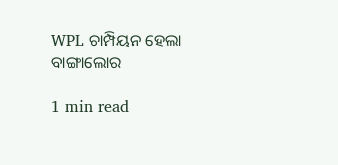WPL ଚାମ୍ପିୟନ ହେଲା ବାଙ୍ଗାଲୋର

1 min read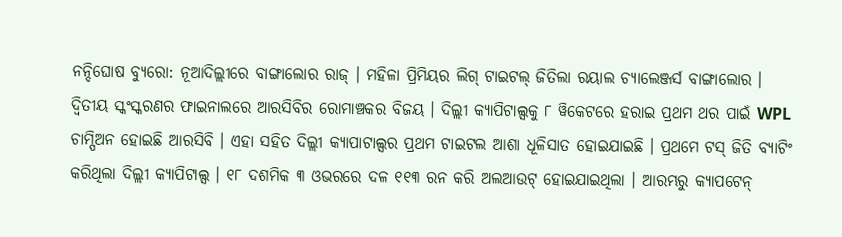ନନ୍ଦିଘୋଷ ବ୍ୟୁରୋ: ନୂଆଦିଲ୍ଲୀରେ ବାଙ୍ଗାଲୋର ରାଜ୍ । ମହିଳା ପ୍ରିମିୟର ଲିଗ୍ ଟାଇଟଲ୍ ଜିତିଲା ରୟାଲ ଚ୍ୟାଲେଞ୍ଜର୍ସ ବାଙ୍ଗାଲୋର । ଦ୍ବିତୀୟ ସ୍କଂସ୍କରଣର ଫାଇନାଲରେ ଆରସିବିର ରୋମାଞ୍ଚକର ବିଜୟ । ଦିଲ୍ଲୀ କ୍ଯାପିଟାଲ୍ସକୁ ୮ ୱିକେଟରେ ହରାଇ ପ୍ରଥମ ଥର ପାଇଁ WPL ଚାମ୍ପିଅନ ହୋଇଛି ଆରସିବି । ଏହା ସହିତ ଦିଲ୍ଲୀ କ୍ଯାପାଟାଲ୍ସର ପ୍ରଥମ ଟାଇଟଲ ଆଶା ଧୂଳିସାତ ହୋଇଯାଇଛି । ପ୍ରଥମେ ଟସ୍ ଜିତି ବ୍ଯାଟିଂ କରିଥିଲା ଦିଲ୍ଲୀ କ୍ଯାପିଟାଲ୍ସ । ୧୮ ଦଶମିକ ୩ ଓଭରରେ ଦଳ ୧୧୩ ରନ କରି ଅଲଆଉଟ୍ ହୋଇଯାଇଥିଲା । ଆରମ୍ଭରୁ କ୍ଯାପଟେନ୍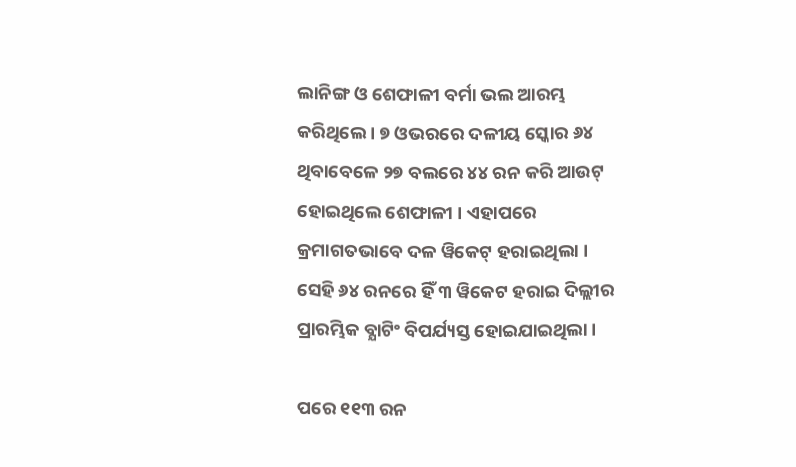ଲାନିଙ୍ଗ ଓ ଶେଫାଳୀ ବର୍ମା ଭଲ ଆରମ୍ଭ କରିଥିଲେ । ୭ ଓଭରରେ ଦଳୀୟ ସ୍କୋର ୬୪ ଥିବାବେଳେ ୨୭ ବଲରେ ୪୪ ରନ କରି ଆଉଟ୍ ହୋଇଥିଲେ ଶେଫାଳୀ । ଏହାପରେ କ୍ରମାଗତଭାବେ ଦଳ ୱିକେଟ୍ ହରାଇଥିଲା । ସେହି ୬୪ ରନରେ ହିଁ ୩ ୱିକେଟ ହରାଇ ଦିଲ୍ଲୀର ପ୍ରାରମ୍ଭିକ ବ୍ଯାଟିଂ ବିପର୍ଯ୍ୟସ୍ତ ହୋଇଯାଇଥିଲା ।

ପରେ ୧୧୩ ରନ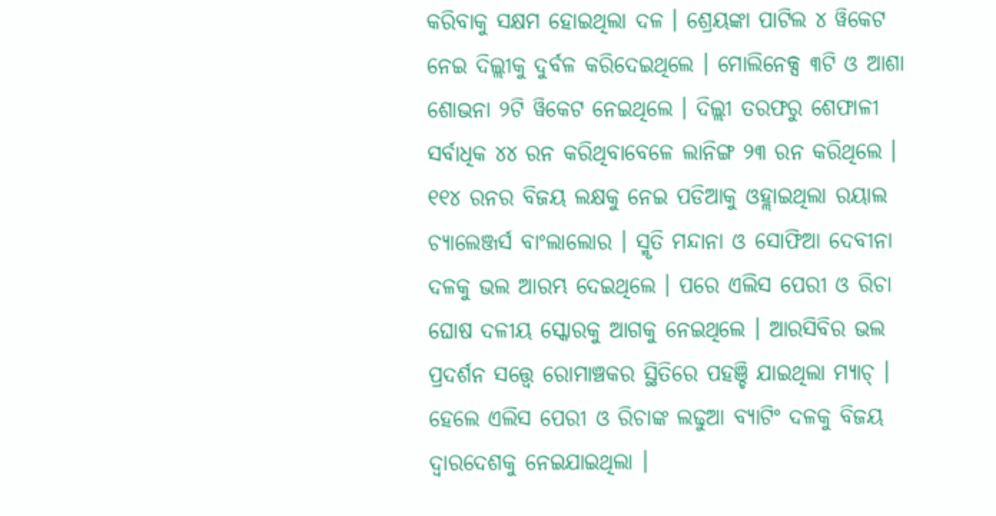କରିବାକୁ ସକ୍ଷମ ହୋଇଥିଲା ଦଳ । ଶ୍ରେୟଙ୍କା ପାଟିଲ ୪ ୱିକେଟ ନେଇ ଦିଲ୍ଲୀକୁ ଦୁର୍ବଳ କରିଦେଇଥିଲେ । ମୋଲିନେକ୍ସ ୩ଟି ଓ ଆଶା ଶୋଭନା ୨ଟି ୱିକେଟ ନେଇଥିଲେ । ଦିଲ୍ଲୀ ତରଫରୁ ଶେଫାଳୀ ସର୍ବାଧିକ ୪୪ ରନ କରିଥିବାବେଳେ ଲାନିଙ୍ଗ ୨୩ ରନ କରିଥିଲେ । ୧୧୪ ରନର ବିଜୟ ଲକ୍ଷକୁ ନେଇ ପଡିଆକୁ ଓହ୍ଲାଇଥିଲା ରୟାଲ ଚ୍ୟାଲେଞ୍ଜର୍ସ ବାଂଲାଲୋର । ସ୍ମୃତି ମନ୍ଦାନା ଓ ସୋଫିଆ ଦେବୀନା ଦଳକୁ ଭଲ ଆରମ୍ଭ ଦେଇଥିଲେ । ପରେ ଏଲିସ ପେରୀ ଓ ରିଚା ଘୋଷ ଦଳୀୟ ସ୍କୋରକୁ ଆଗକୁ ନେଇଥିଲେ । ଆରସିବିର ଭଲ ପ୍ରଦର୍ଶନ ସତ୍ତ୍ବେ ରୋମାଞ୍ଚକର ସ୍ଥିତିରେ ପହଞ୍ଚି ଯାଇଥିଲା ମ୍ଯାଚ୍ । ହେଲେ ଏଲିସ ପେରୀ ଓ ରିଚାଙ୍କ ଲଢୁଆ ବ୍ଯାଟିଂ ଦଳକୁ ବିଜୟ ଦ୍ବାରଦେଶକୁ ନେଇଯାଇଥିଲା ।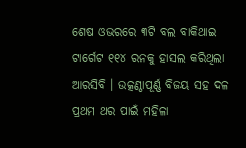ଶେଷ ଓଭରରେ ୩ଟି ବଲ ବାକିଥାଇ ଟାର୍ଗେଟ ୧୧୪ ରନକୁ ହାସଲ କରିଥିଲା ଆରସିବି । ଉତ୍କଣ୍ଠାପୂର୍ଣ୍ଣ ବିଜୟ ସହ ଦଳ ପ୍ରଥମ ଥର ପାଇଁ ମହିଳା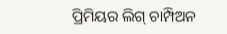ପ୍ରିମିୟର ଲିଗ୍ ଚାମ୍ପିଅନ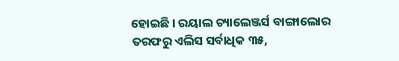ହୋଇଛି । ରୟାଲ ଚ୍ୟାଲେଞ୍ଜର୍ସ ବାଙ୍ଗାଲୋର ତରଫରୁ ଏଲିସ ସର୍ବାଧିକ ୩୫,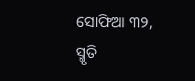ସୋଫିଆ ୩୨, ସ୍ମୃତି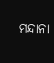ମନ୍ଦାନା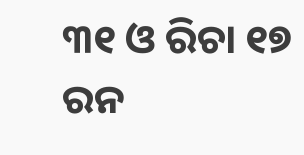୩୧ ଓ ରିଚା ୧୭ ରନ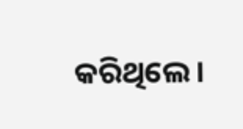କରିଥିଲେ ।